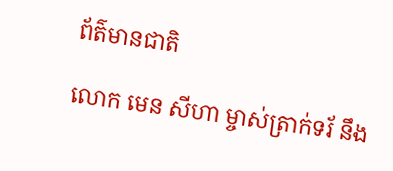ព័ត៌មានជាតិ

លោក មេន សីហា ម្ចាស់ត្រាក់ទរ័ នឹង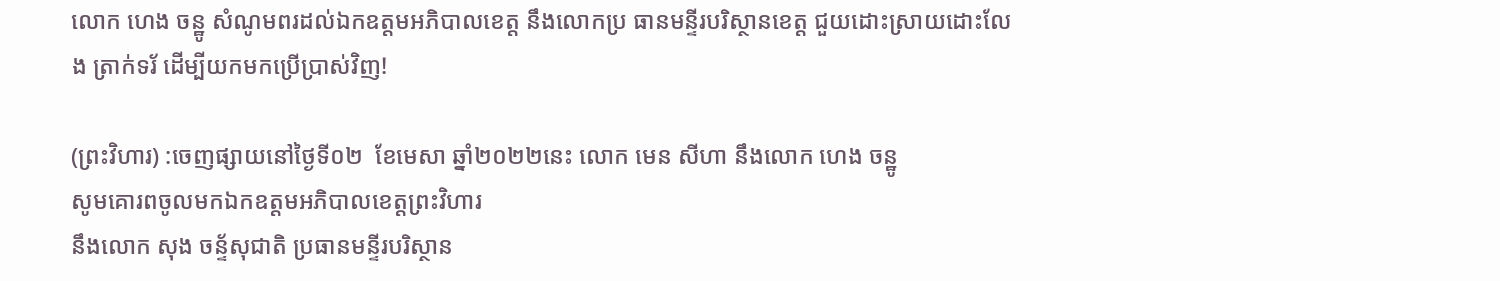លោក ហេង ចន្ឋូ សំណូមពរដល់ឯកឧត្តមអភិបាលខេត្ត នឹងលោកប្រ ធានមន្ទីរបរិស្ថានខេត្ត ជួយដោះស្រាយដោះលែង ត្រាក់ទរ័ ដើម្បីយកមកប្រើប្រាស់វិញ!

(ព្រះវិហារ) :ចេញផ្សាយនៅថ្ងៃទី០២  ខែមេសា ឆ្នាំ២០២២នេះ លោក មេន សីហា នឹងលោក ហេង ចន្ឋូ
សូមគោរពចូលមកឯកឧត្តមអភិបាលខេត្តព្រះវិហារ
នឹងលោក សុង ចន្ទ័សុជាតិ ប្រធានមន្ទីរបរិស្ថាន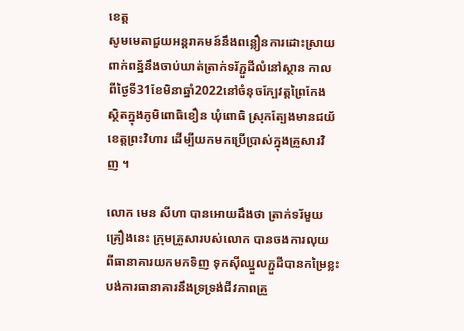ខេត្ត
សូមមេតាជួយអន្តរាគមន៍នឹងពន្លឿនការដោះស្រាយ
ពាក់ពន្ឋ័នឹងចាប់ឃាត់ត្រាក់ទរ័ភ្ជួដីលំនៅស្ថាន កាល
ពីថ្ងៃទី31ខែមិនាឆ្នាំ2022នៅចំនុចក្បែវត្តព្រៃកែង
ស្ថិតក្នុងភូមិពោធិខឿន ឃុំពោធិ ស្រុកត្បែងមានជយ័
ខេត្តព្រះវិហារ ដើម្បីយកមកប្រើប្រាស់ក្នុងគ្រួសារវិ
ញ ។

លោក មេន សីហា បានអោយដឹងថា ត្រាក់ទរ័មួយ
គ្រឿងនេះ ក្រុមគ្រួសារបស់លោក បានចងការលុយ
ពីធានាគារយកមកទិញ ទុកសុីឈ្នួលភ្ជួដីបានកម្រៃខ្លះ
បង់ការធានាគារនឹងទ្រទ្រង់ជីវភាពគ្រួ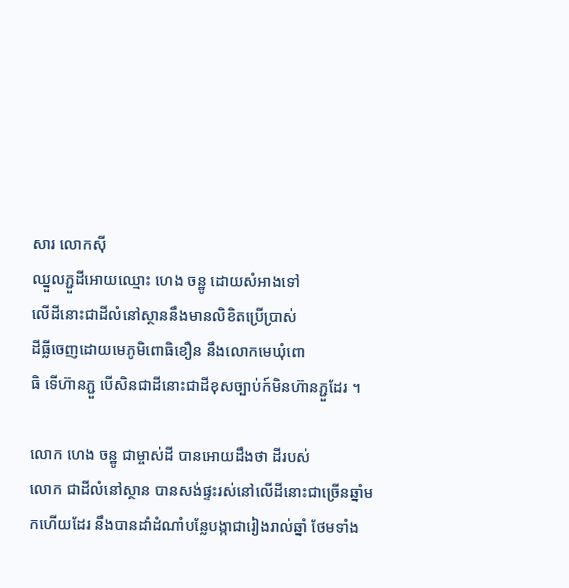សារ លោកសុី
ឈ្នួលភ្ជួដីអោយឈ្មោះ ហេង ចន្ឋូ ដោយសំអាងទៅ
លើដីនោះជាដីលំនៅស្ថាននឹងមានលិខិតប្រើប្រាស់
ដីធ្លីចេញដោយមេភូមិពោធិខឿន នឹងលោកមេឃុំពោ
ធិ ទើហ៊ានភ្ជួ បើសិនជាដីនោះជាដីខុសច្បាប់ក៍មិនហ៊ានភ្ជួដែរ ។

លោក ហេង ចន្ឋូ ជាម្ចាស់ដី បានអោយដឹងថា ដីរបស់
លោក ជាដីលំនៅស្ថាន បានសង់ផ្ទះរស់នៅលើដីនោះជាច្រើនឆ្នាំមកហើយដែរ នឹងបានដាំដំណាំបន្លែបង្កាជារៀងរាល់ឆ្នាំ ថែមទាំង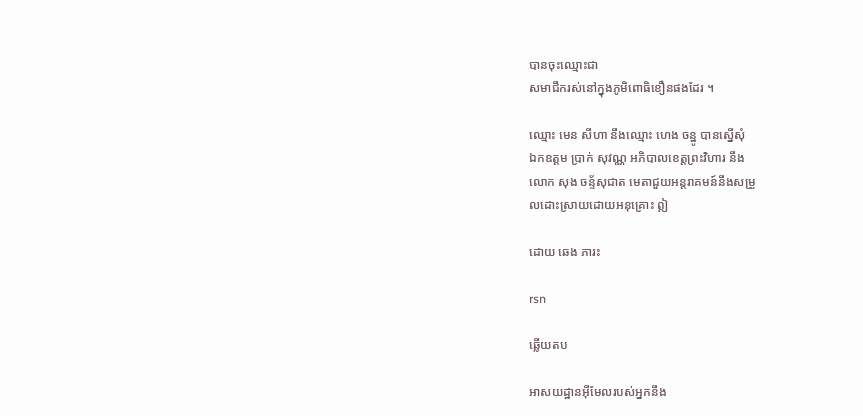បានចុះឈ្មោះជា
សមាជឹករស់នៅក្នុងភូមិពោធិខឿនផងដែរ ។

ឈ្មោះ មេន សីហា នឹងឈ្មោះ ហេង ចន្ឋូ បានស្នើសុំ
ឯកឧត្តម ប្រាក់ សុវណ្ណ អភិបាលខេត្តព្រះវិហារ នឹង
លោក សុង ចន្ទ័សុជាត មេតាជួយអន្តរាគមន៍នឹងសម្រួ
លដោះស្រាយដោយអនុគ្រោះ ឦ

ដោយ ឆេង ភារះ

rsn

ឆ្លើយតប

អាសយដ្ឋានអ៊ីមែលរបស់អ្នកនឹង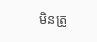មិនត្រូ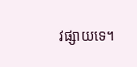វផ្សាយទេ។